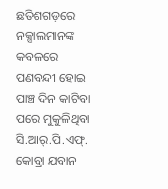ଛତିଶଗଡ଼ରେ ନକ୍ସାଲମାନଙ୍କ କବଳରେ ପଣବନ୍ଦୀ ହୋଇ ପାଞ୍ଚ ଦିନ କାଟିବା ପରେ ମୁକୁଳିଥିବା ସି.ଆର୍.ପି.ଏଫ୍. କୋବ୍ରା ଯବାନ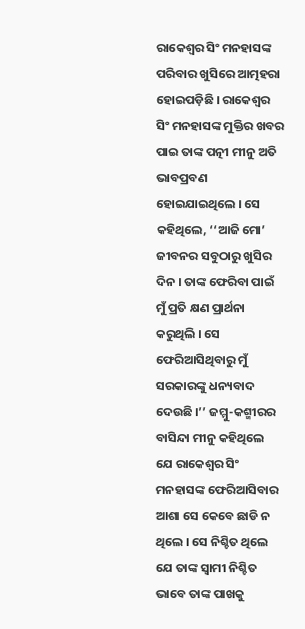ରାକେଶ୍ୱର ସିଂ ମନହାସଙ୍କ ପରିବାର ଖୁସିରେ ଆତ୍ମହରା ହୋଇପଡ଼ିଛି । ରାକେଶ୍ୱର ସିଂ ମନହାସଙ୍କ ମୁକ୍ତିର ଖବର ପାଇ ତାଙ୍କ ପତ୍ନୀ ମୀନୁ ଅତି ଭାବପ୍ରବଣ ହୋଇଯାଇଥିଲେ । ସେ କହିଥିଲେ, ‘‘ଆଜି ମୋ’ ଜୀବନର ସବୁଠାରୁ ଖୁସିର ଦିନ । ତାଙ୍କ ଫେରିବା ପାଇଁ ମୁଁ ପ୍ରତି କ୍ଷଣ ପ୍ରାର୍ଥନା କରୁଥିଲି । ସେ ଫେରିଆସିଥିବାରୁ ମୁଁ ସରକାରଙ୍କୁ ଧନ୍ୟବାଦ ଦେଉଛି ।’’ ଜମ୍ମୁ-କଶ୍ମୀରର ବାସିନ୍ଦା ମୀନୁ କହିଥିଲେ ଯେ ରାକେଶ୍ୱର ସିଂ ମନହାସଙ୍କ ଫେରିଆସିବାର ଆଶା ସେ କେବେ ଛାଡି ନ ଥିଲେ । ସେ ନିଶ୍ଚିତ ଥିଲେ ଯେ ତାଙ୍କ ସ୍ୱାମୀ ନିଶ୍ଚିତ ଭାବେ ତାଙ୍କ ପାଖକୁ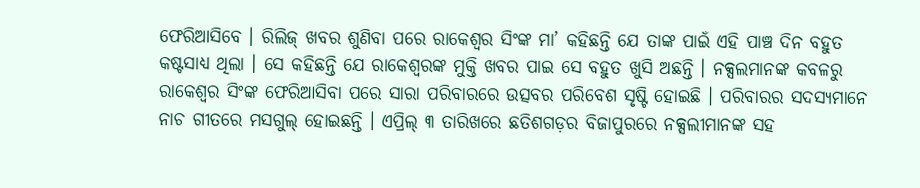ଫେରିଆସିବେ । ରିଲିଜ୍ ଖବର ଶୁଣିବା ପରେ ରାକେଶ୍ୱର ସିଂଙ୍କ ମା’ କହିଛନ୍ତି ଯେ ତାଙ୍କ ପାଇଁ ଏହି ପାଞ୍ଚ ଦିନ ବହୁତ କଷ୍ଟସାଧ୍ୟ ଥିଲା । ସେ କହିଛନ୍ତି ଯେ ରାକେଶ୍ୱରଙ୍କ ମୁକ୍ତି ଖବର ପାଇ ସେ ବହୁତ ଖୁସି ଅଛନ୍ତି । ନକ୍ସଲମାନଙ୍କ କବଳରୁ ରାକେଶ୍ୱର ସିଂଙ୍କ ଫେରିଆସିବା ପରେ ସାରା ପରିବାରରେ ଉତ୍ସବର ପରିବେଶ ସୃଷ୍ଟି ହୋଇଛି । ପରିବାରର ସଦସ୍ୟମାନେ ନାଚ ଗୀତରେ ମସଗୁଲ୍ ହୋଇଛନ୍ତି । ଏପ୍ରିଲ୍ ୩ ତାରିଖରେ ଛତିଶଗଡ଼ର ବିଜାପୁରରେ ନକ୍ସଲୀମାନଙ୍କ ସହ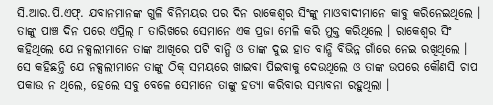ସି.ଆର.ପି.ଏଫ୍. ଯବାନମାନଙ୍କ ଗୁଳି ବିନିମୟର ପର ଦିନ ରାକେଶ୍ୱର ସିଂଙ୍କୁ ମାଓବାଦୀମାନେ କାବୁ କରିନେଇଥିଲେ । ତାଙ୍କୁ ପାଞ୍ଚ ଦିନ ପରେ ଏପ୍ରିଲ୍ ୮ ତାରିଖରେ ସେମାନେ ଏକ ପ୍ରଜା ମେଳି କରି ମୁକ୍ତ କରିଥିଲେ । ରାକେଶ୍ୱର ସିଂ କହିଥିଲେ ଯେ ନକ୍ସଲୀମାନେ ତାଙ୍କ ଆଖିରେ ପଟି ବାନ୍ଧି ଓ ତାଙ୍କ ଦୁଇ ହାତ ବାନ୍ଧି ବିଭିନ୍ନ ଗାଁରେ ନେଇ ରଖିଥିଲେ । ସେ କହିଛନ୍ତି ଯେ ନକ୍ସଲୀମାନେ ତାଙ୍କୁ ଠିକ୍ ସମୟରେ ଖାଇବା ପିଇବାକୁ ଦେଉଥିଲେ ଓ ତାଙ୍କ ଉପରେ କୌଣସି ଚାପ ପକାଉ ନ ଥିଲେ, ହେଲେ ସବୁ ବେଳେ ସେମାନେ ତାଙ୍କୁ ହତ୍ୟା କରିବାର ସମ୍ଭାବନା ରହୁଥିଲା ।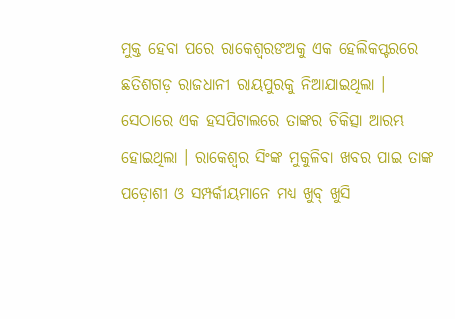ମୁକ୍ତ ହେବା ପରେ ରାକେଶ୍ୱରଙଅକୁ ଏକ ହେଲିକପ୍ଟରରେ ଛତିଶଗଡ଼ ରାଜଧାନୀ ରାୟପୁରକୁ ନିଆଯାଇଥିଲା । ସେଠାରେ ଏକ ହସପିଟାଲରେ ତାଙ୍କର ଚିକିତ୍ସା ଆରମ୍ଭ ହୋଇଥିଲା । ରାକେଶ୍ୱର ସିଂଙ୍କ ମୁକୁଳିବା ଖବର ପାଇ ତାଙ୍କ ପଡ଼ୋଶୀ ଓ ସମ୍ପର୍କୀୟମାନେ ମଧ୍ୟ ଖୁବ୍ ଖୁସି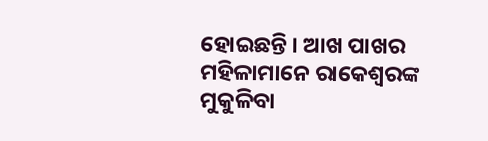ହୋଇଛନ୍ତି । ଆଖ ପାଖର ମହିଳାମାନେ ରାକେଶ୍ୱରଙ୍କ ମୁକୁଳିବା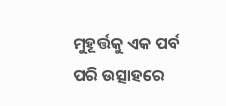ମୁହୂର୍ତ୍ତକୁ ଏକ ପର୍ବ ପରି ଉତ୍ସାହରେ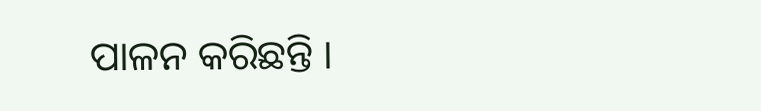ପାଳନ କରିଛନ୍ତି ।